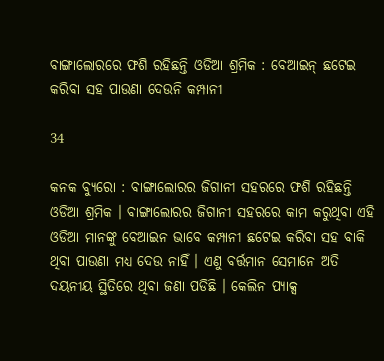ବାଙ୍ଗାଲୋରରେ ଫଶି ରହିଛନ୍ତି ଓଡିଆ ଶ୍ରମିକ : ବେଆଇନ୍ ଛଟେଇ କରିବା ସହ ପାଉଣା ଦେଉନି କମ୍ପାନୀ

34

କନକ ବ୍ୟୁରୋ : ବାଙ୍ଗାଲୋରର ଜିଗାନୀ ସହରରେ ଫଶି ରହିଛନ୍ତି ଓଡିଆ ଶ୍ରମିକ । ବାଙ୍ଗାଲୋରର ଜିଗାନୀ ସହରରେ କାମ କରୁଥିବା ଏହି ଓଡିଆ ମାନଙ୍କୁ ବେଆଇନ ଭାବେ କମ୍ପାନୀ ଛଟେଇ କରିବା ସହ ବାକି ଥିବା ପାଉଣା ମଧ୍ୟ ଦେଉ ନାହିଁ । ଏଣୁ ବର୍ତ୍ତମାନ ସେମାନେ ଅତି ଦୟନୀୟ ସ୍ଥିତିରେ ଥିବା ଜଣା ପଡିଛି । କେଲିନ ପ୍ୟାକ୍ସ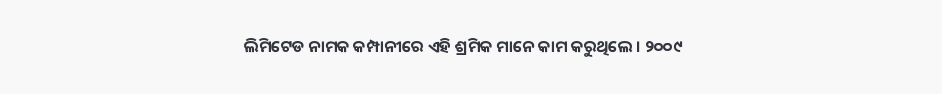ଲିମିଟେଡ ନାମକ କମ୍ପାନୀରେ ଏହି ଶ୍ରମିକ ମାନେ କାମ କରୁଥିଲେ । ୨୦୦୯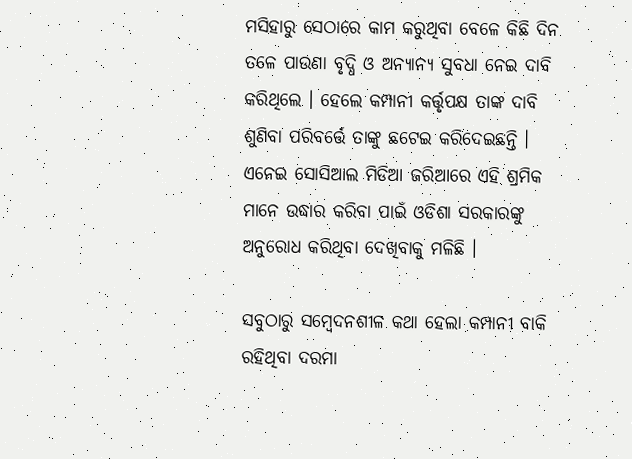ମସିହାରୁ ସେଠାରେ କାମ କରୁଥିବା ବେଳେ କିଛି ଦିନ ତଳେ ପାଉଣା ବୃଦ୍ଧି ଓ ଅନ୍ୟାନ୍ୟ ସୁବଧା ନେଇ ଦାବି କରିଥିଲେ । ହେଲେ କମ୍ପାନୀ କର୍ତ୍ତୃପକ୍ଷ ତାଙ୍କ ଦାବି ଶୁଣିବା ପରିବର୍ତ୍ତେ ତାଙ୍କୁ ଛଟେଇ କରିଦେଇଛନ୍ତି । ଏନେଇ ସୋସିଆଲ ମିଡିଆ ଜରିଆରେ ଏହି ଶ୍ରମିକ ମାନେ ଉଦ୍ଧାର କରିବା ପାଇଁ ଓଡିଶା ସରକାରଙ୍କୁ ଅନୁରୋଧ କରିଥିବା ଦେଖିବାକୁ ମଳିଛି ।

ସବୁଠାରୁ ସମ୍ବେଦନଶୀଳ କଥା ହେଲା କମ୍ପାନୀ ବାକି ରହିଥିବା ଦରମା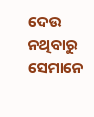ଦେଉ ନଥିବାରୁ ସେମାନେ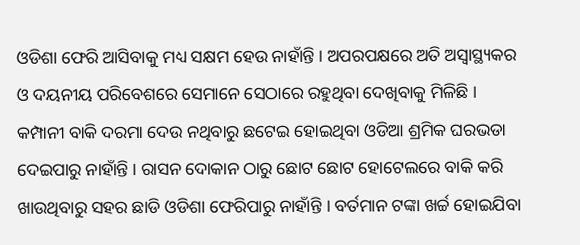ଓଡିଶା ଫେରି ଆସିବାକୁ ମଧ୍ୟ ସକ୍ଷମ ହେଉ ନାହାଁନ୍ତି । ଅପରପକ୍ଷରେ ଅତି ଅସ୍ୱାସ୍ଥ୍ୟକର ଓ ଦୟନୀୟ ପରିବେଶରେ ସେମାନେ ସେଠାରେ ରହୁଥିବା ଦେଖିବାକୁ ମିଳିଛି । କମ୍ପାନୀ ବାକି ଦରମା ଦେଉ ନଥିବାରୁ ଛଟେଇ ହୋଇଥିବା ଓଡିଆ ଶ୍ରମିକ ଘରଭଡା ଦେଇପାରୁ ନାହାଁନ୍ତି । ରାସନ ଦୋକାନ ଠାରୁ ଛୋଟ ଛୋଟ ହୋଟେଲରେ ବାକି କରି ଖାଉଥିବାରୁ ସହର ଛାଡି ଓଡିଶା ଫେରିପାରୁ ନାହାଁନ୍ତି । ବର୍ତମାନ ଟଙ୍କା ଖର୍ଚ୍ଚ ହୋଇଯିବା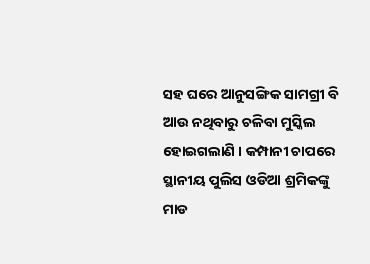ସହ ଘରେ ଆନୁସଙ୍ଗିକ ସାମଗ୍ରୀ ବି ଆଉ ନଥିବାରୁ ଚଳିବା ମୁସ୍କିଲ ହୋଇଗଲାଣି । କମ୍ପାନୀ ଚାପରେ ସ୍ଥାନୀୟ ପୁଲିସ ଓଡିଆ ଶ୍ରମିକଙ୍କୁ ମାଡ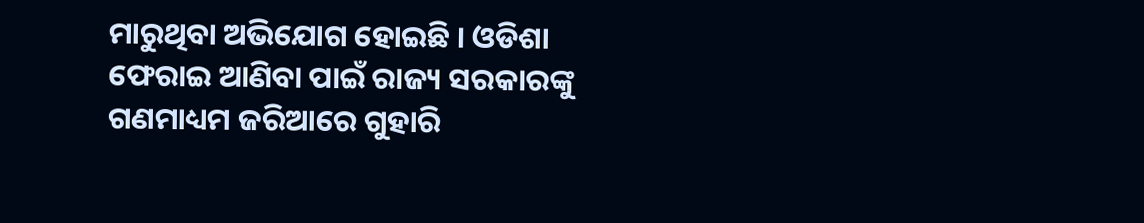ମାରୁଥିବା ଅଭିଯୋଗ ହୋଇଛି । ଓଡିଶା ଫେରାଇ ଆଣିବା ପାଇଁ ରାଜ୍ୟ ସରକାରଙ୍କୁ ଗଣମାଧ୍ୟମ ଜରିଆରେ ଗୁହାରି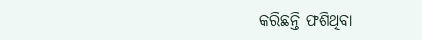କରିଛନ୍ତି ଫଶିଥିବା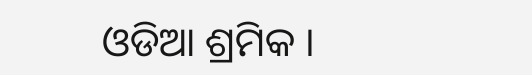ଓଡିଆ ଶ୍ରମିକ ।